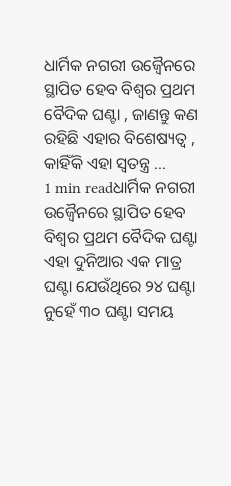ଧାର୍ମିକ ନଗରୀ ଉଜ୍ୱୈନରେ ସ୍ଥାପିତ ହେବ ବିଶ୍ୱର ପ୍ରଥମ ବୈଦିକ ଘଣ୍ଟା , ଜାଣନ୍ତୁ କଣ ରହିଛି ଏହାର ବିଶେଷ୍ୟତ୍ୱ , କାହିଁକି ଏହା ସ୍ୱତନ୍ତ୍ର …
1 min readଧାର୍ମିକ ନଗରୀ ଉଜ୍ୱୈନରେ ସ୍ଥାପିତ ହେବ ବିଶ୍ୱର ପ୍ରଥମ ବୈଦିକ ଘଣ୍ଟା ଏହା ଦୁନିଆର ଏକ ମାତ୍ର ଘଣ୍ଟା ଯେଉଁଥିରେ ୨୪ ଘଣ୍ଟା ନୁହେଁ ୩୦ ଘଣ୍ଟା ସମୟ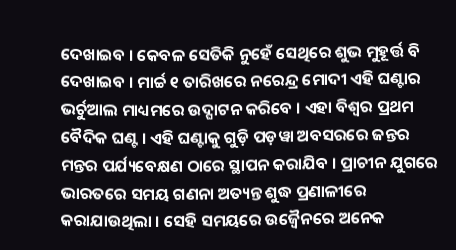ଦେଖାଇବ । କେବଳ ସେତିକି ନୁହେଁ ସେଥିରେ ଶୁଭ ମୁହୂର୍ତ୍ତ ବି ଦେଖାଇବ । ମାର୍ଚ୍ଚ ୧ ତାରିଖରେ ନରେନ୍ଦ୍ର ମୋଦୀ ଏହି ଘଣ୍ଟାର ଭର୍ଚୁଆଲ ମାଧ୍ୟମରେ ଉଦ୍ଘାଟନ କରିବେ । ଏହା ବିଶ୍ୱର ପ୍ରଥମ ବୈଦିକ ଘଣ୍ଟ । ଏହି ଘଣ୍ଟାକୁ ଗୁଡ଼ି ପଡ଼ୱା ଅବସରରେ ଜନ୍ତର ମନ୍ତର ପର୍ଯ୍ୟବେକ୍ଷଣ ଠାରେ ସ୍ଥାପନ କରାଯିବ । ପ୍ରାଚୀନ ଯୁଗରେ ଭାରତରେ ସମୟ ଗଣନା ଅତ୍ୟନ୍ତ ଶୁଦ୍ଧ ପ୍ରଣାଳୀରେ କରାଯାଉଥିଲା । ସେହି ସମୟରେ ଉଜ୍ୱୈନରେ ଅନେକ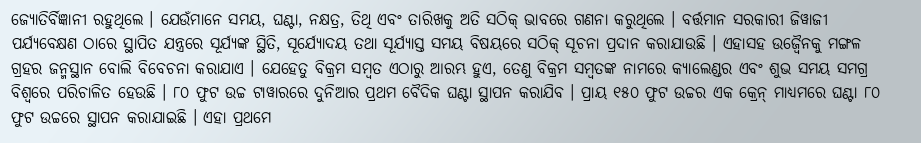ଜ୍ୟୋତିର୍ବିଜ୍ଞାନୀ ରହୁଥିଲେ । ଯେଉଁମାନେ ସମୟ, ଘଣ୍ଟା, ନକ୍ଷତ୍ର, ତିଥି ଏବଂ ତାରିଖକୁ ଅତି ସଠିକ୍ ଭାବରେ ଗଣନା କରୁଥିଲେ । ବର୍ତ୍ତମାନ ସରକାରୀ ଜିୱାଜୀ ପର୍ଯ୍ୟବେକ୍ଷଣ ଠାରେ ସ୍ଥାପିତ ଯନ୍ତ୍ରରେ ସୂର୍ଯ୍ୟଙ୍କ ସ୍ଥିତି, ସୂର୍ଯ୍ୟୋଦୟ ତଥା ସୂର୍ଯ୍ୟାସ୍ତ ସମୟ ବିଷୟରେ ସଠିକ୍ ସୂଚନା ପ୍ରଦାନ କରାଯାଉଛି । ଏହାସହ ଉଜ୍ୱୈନକୁ ମଙ୍ଗଳ ଗ୍ରହର ଜନ୍ମସ୍ଥାନ ବୋଲି ବିବେଚନା କରାଯାଏ । ଯେହେତୁ ବିକ୍ରମ ସମ୍ୱତ ଏଠାରୁ ଆରମ୍ଭ ହୁଏ, ତେଣୁ ବିକ୍ରମ ସମ୍ୱତଙ୍କ ନାମରେ କ୍ୟାଲେଣ୍ଡର ଏବଂ ଶୁଭ ସମୟ ସମଗ୍ର ବିଶ୍ୱରେ ପରିଚାଳିତ ହେଉଛି । ୮୦ ଫୁଟ ଉଚ୍ଚ ଟାୱାରରେ ଦୁନିଆର ପ୍ରଥମ ବୈଦିକ ଘଣ୍ଟା ସ୍ଥାପନ କରାଯିବ । ପ୍ରାୟ ୧୫୦ ଫୁଟ ଉଚ୍ଚର ଏକ କ୍ରେନ୍ ମାଧ୍ୟମରେ ଘଣ୍ଟା ୮୦ ଫୁଟ ଉଚ୍ଚରେ ସ୍ଥାପନ କରାଯାଇଛି । ଏହା ପ୍ରଥମେ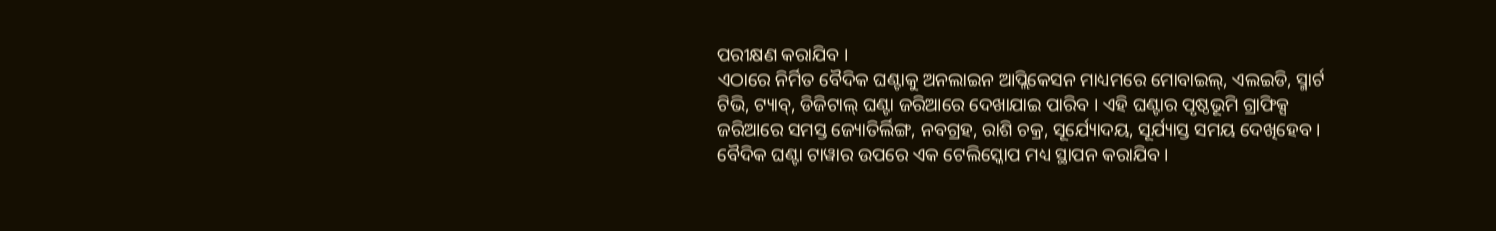ପରୀକ୍ଷଣ କରାଯିବ ।
ଏଠାରେ ନିର୍ମିତ ବୈଦିକ ଘଣ୍ଟାକୁ ଅନଲାଇନ ଆପ୍ଲିକେସନ ମାଧ୍ୟମରେ ମୋବାଇଲ୍, ଏଲଇଡି, ସ୍ମାର୍ଟ ଟିଭି, ଟ୍ୟାବ୍, ଡିଜିଟାଲ୍ ଘଣ୍ଟା ଜରିଆରେ ଦେଖାଯାଇ ପାରିବ । ଏହି ଘଣ୍ଟାର ପୃଷ୍ଠଭୂମି ଗ୍ରାଫିକ୍ସ ଜରିଆରେ ସମସ୍ତ ଜ୍ୟୋତିର୍ଲିଙ୍ଗ, ନବଗ୍ରହ, ରାଶି ଚକ୍ର, ସୂର୍ଯ୍ୟୋଦୟ, ସୂର୍ଯ୍ୟାସ୍ତ ସମୟ ଦେଖିହେବ । ବୈଦିକ ଘଣ୍ଟା ଟାୱାର ଉପରେ ଏକ ଟେଲିସ୍କୋପ ମଧ୍ୟ ସ୍ଥାପନ କରାଯିବ ।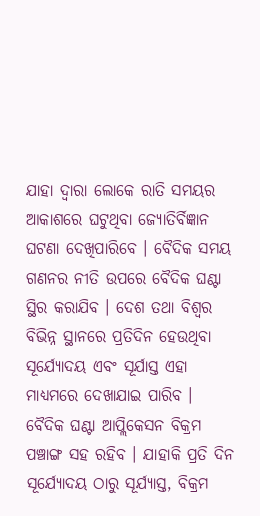ଯାହା ଦ୍ୱାରା ଲୋକେ ରାତି ସମୟର ଆକାଶରେ ଘଟୁଥିବା ଜ୍ୟୋତିର୍ବିଜ୍ଞାନ ଘଟଣା ଦେଖିପାରିବେ । ବୈଦିକ ସମୟ ଗଣନର ନୀତି ଉପରେ ବୈଦିକ ଘଣ୍ଟା ସ୍ଥିର କରାଯିବ । ଦେଶ ତଥା ବିଶ୍ୱର ବିଭିନ୍ନ ସ୍ଥାନରେ ପ୍ରତିଦିନ ହେଉଥିବା ସୂର୍ଯ୍ୟୋଦୟ ଏବଂ ସୂର୍ଯାସ୍ତ ଏହା ମାଧ୍ୟମରେ ଦେଖାଯାଇ ପାରିବ । ବୈଦିକ ଘଣ୍ଟା ଆପ୍ଲିକେସନ ବିକ୍ରମ ପଞ୍ଚାଙ୍ଗ ସହ ରହିବ । ଯାହାକି ପ୍ରତି ଦିନ ସୂର୍ଯ୍ୟୋଦୟ ଠାରୁ ସୂର୍ଯ୍ୟାସ୍ତ, ବିକ୍ରମ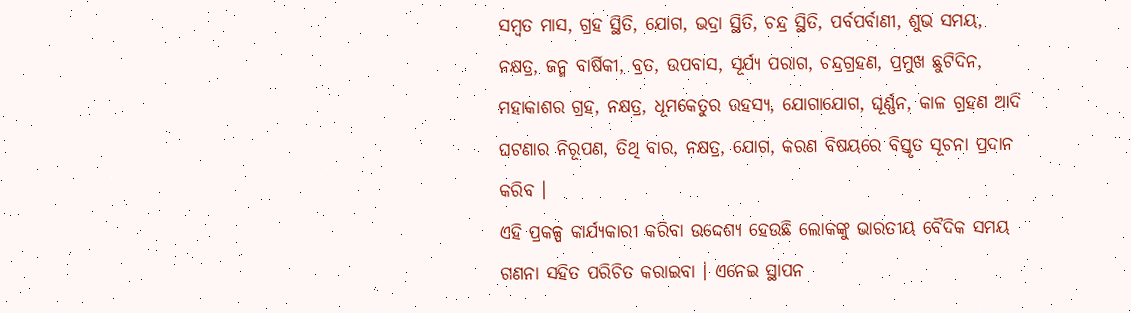ସମ୍ୱତ ମାସ, ଗ୍ରହ ସ୍ଥିତି, ଯୋଗ, ଭଦ୍ରା ସ୍ଥିତି, ଚନ୍ଦ୍ର ସ୍ଥିତି, ପର୍ବପର୍ବାଣୀ, ଶୁଭ ସମୟ, ନକ୍ଷତ୍ର, ଜନ୍ମ ବାର୍ଷିକୀ, ବ୍ରତ, ଉପବାସ, ସୂର୍ଯ୍ୟ ପରାଗ, ଚନ୍ଦ୍ରଗ୍ରହଣ, ପ୍ରମୁଖ ଛୁଟିଦିନ, ମହାକାଶର ଗ୍ରହ, ନକ୍ଷତ୍ର, ଧୂମକେତୁର ରହସ୍ୟ, ଯୋଗାଯୋଗ, ଘୂର୍ଣ୍ଣନ, କାଳ ଗ୍ରହଣ ଆଦି ଘଟଣାର ନିରୂପଣ, ତିଥି ବାର, ନକ୍ଷତ୍ର, ଯୋଗ, କରଣ ବିଷୟରେ ବିସ୍ତୃତ ସୂଚନା ପ୍ରଦାନ କରିବ ।
ଏହି ପ୍ରକଳ୍ପ କାର୍ଯ୍ୟକାରୀ କରିବା ଉଦ୍ଦେଶ୍ୟ ହେଉଛି ଲୋକଙ୍କୁ ଭାରତୀୟ ବୈଦିକ ସମୟ ଗଣନା ସହିତ ପରିଚିତ କରାଇବା । ଏନେଇ ସ୍ଥାପନ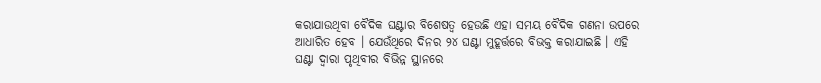କରାଯାଉଥିବା ବୈଦିକ ଘଣ୍ଟାର ବିଶେଷତ୍ୱ ହେଉଛି ଏହା ସମୟ ବୈଦିକ ଗଣନା ଉପରେ ଆଧାରିତ ହେବ । ଯେଉଁଥିରେ ଦିନର ୨୪ ଘଣ୍ଟା ମୁହୂର୍ତ୍ତରେ ବିଭକ୍ତ କରାଯାଇଛି । ଏହି ଘଣ୍ଟା ଦ୍ୱାରା ପୃଥିବୀର ବିଭିନ୍ନ ସ୍ଥାନରେ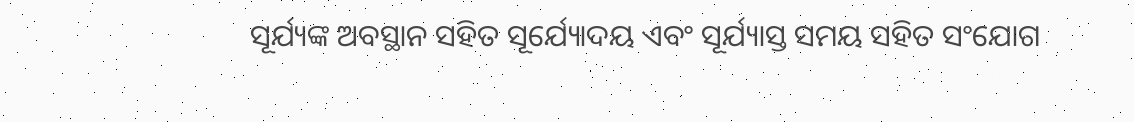ସୂର୍ଯ୍ୟଙ୍କ ଅବସ୍ଥାନ ସହିତ ସୂର୍ଯ୍ୟୋଦୟ ଏବଂ ସୂର୍ଯ୍ୟାସ୍ତ ସମୟ ସହିତ ସଂଯୋଗ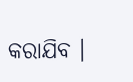କରାଯିବ ।